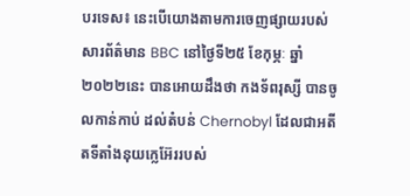បរទេស៖ នេះបើយោងតាមការចេញផ្សាយរបស់សារព័ត៌មាន BBC នៅថ្ងៃទី២៥ ខែកុម្ភៈ ឆ្នាំ២០២២នេះ បានអោយដឹងថា កងទ័ពរុស្សី បានចូលកាន់កាប់ ដល់តំបន់ Chernobyl ដែលជាអតីតទីតាំងនុយក្លេអ៊ែររបស់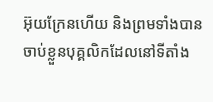អ៊ុយក្រែនហើយ និងព្រមទាំងបានចាប់ខ្លួនបុគ្គលិកដែលនៅទីតាំង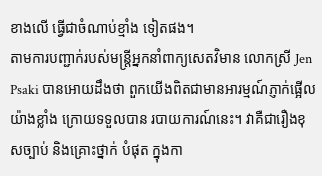ខាងលើ ធ្វើជាចំណាប់ខ្មាំង ទៀតផង។
តាមការបញ្ជាក់របស់មន្ត្រីអ្នកនាំពាក្យសេតវិមាន លោកស្រី Jen Psaki បានអោយដឹងថា ពួកយើងពិតជាមានអារម្មណ៍ភ្ញាក់ផ្អើល យ៉ាងខ្លាំង ក្រោយទទួលបាន របាយការណ៍នេះ។ វាគឺជារឿងខុសច្បាប់ និងគ្រោះថ្នាក់ បំផុត ក្នុងកា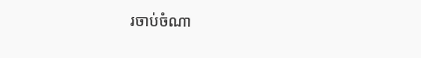រចាប់ចំណា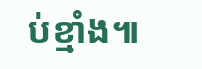ប់ខ្មាំង៕